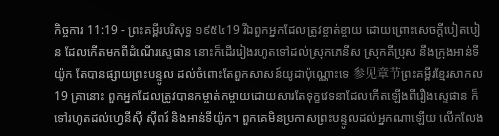កិច្ចការ 11:19 - ព្រះគម្ពីរបរិសុទ្ធ ១៩៥៤19 រីឯពួកអ្នកដែលត្រូវខ្ចាត់ខ្ចាយ ដោយព្រោះសេចក្ដីបៀតបៀន ដែលកើតមកពីដំណើរស្ទេផាន នោះក៏ដើររៀងរហូតទៅដល់ស្រុកភេនីស ស្រុកគីប្រុស នឹងក្រុងអាន់ទីយ៉ូក តែបានផ្សាយព្រះបន្ទូល ដល់ចំពោះតែពួកសាសន៍យូដាប៉ុណ្ណោះទេ 参见章节ព្រះគម្ពីរខ្មែរសាកល19 គ្រានោះ ពួកអ្នកដែលត្រូវបានកម្ចាត់កម្ចាយដោយសារតែទុក្ខវេទនាដែលកើតឡើងពីរឿងស្ទេផាន ក៏ទៅរហូតដល់ហ្វេនីស៊ី ស៊ីពរ៍ និងអាន់ទីយ៉ូក។ ពួកគេមិនប្រកាសព្រះបន្ទូលដល់អ្នកណាឡើយ លើកលែង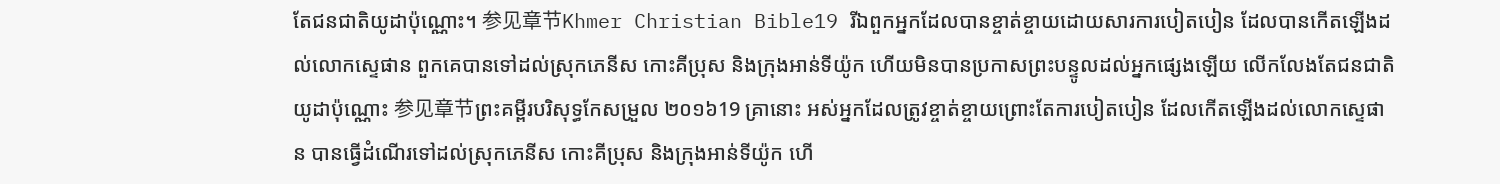តែជនជាតិយូដាប៉ុណ្ណោះ។ 参见章节Khmer Christian Bible19 រីឯពួកអ្នកដែលបានខ្ចាត់ខ្ចាយដោយសារការបៀតបៀន ដែលបានកើតឡើងដល់លោកស្ទេផាន ពួកគេបានទៅដល់ស្រុកភេនីស កោះគីប្រុស និងក្រុងអាន់ទីយ៉ូក ហើយមិនបានប្រកាសព្រះបន្ទូលដល់អ្នកផ្សេងឡើយ លើកលែងតែជនជាតិយូដាប៉ុណ្ណោះ 参见章节ព្រះគម្ពីរបរិសុទ្ធកែសម្រួល ២០១៦19 គ្រានោះ អស់អ្នកដែលត្រូវខ្ចាត់ខ្ចាយព្រោះតែការបៀតបៀន ដែលកើតឡើងដល់លោកស្ទេផាន បានធ្វើដំណើរទៅដល់ស្រុកភេនីស កោះគីប្រុស និងក្រុងអាន់ទីយ៉ូក ហើ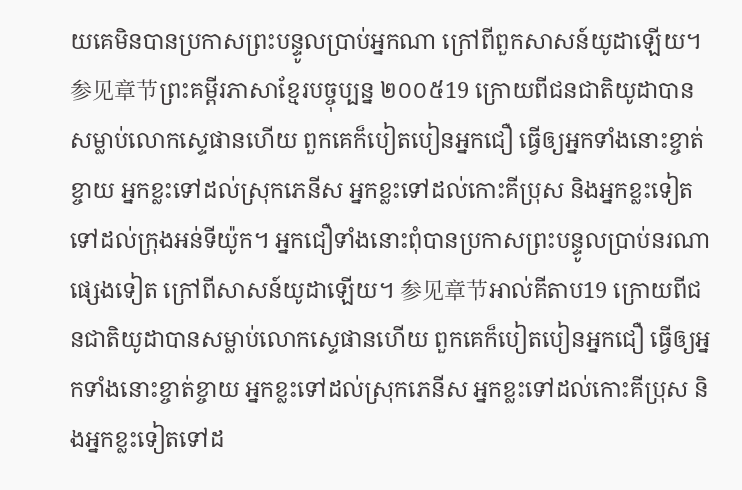យគេមិនបានប្រកាសព្រះបន្ទូលប្រាប់អ្នកណា ក្រៅពីពួកសាសន៍យូដាឡើយ។ 参见章节ព្រះគម្ពីរភាសាខ្មែរបច្ចុប្បន្ន ២០០៥19 ក្រោយពីជនជាតិយូដាបានសម្លាប់លោកស្ទេផានហើយ ពួកគេក៏បៀតបៀនអ្នកជឿ ធ្វើឲ្យអ្នកទាំងនោះខ្ចាត់ខ្ចាយ អ្នកខ្លះទៅដល់ស្រុកភេនីស អ្នកខ្លះទៅដល់កោះគីប្រុស និងអ្នកខ្លះទៀតទៅដល់ក្រុងអន់ទីយ៉ូក។ អ្នកជឿទាំងនោះពុំបានប្រកាសព្រះបន្ទូលប្រាប់នរណាផ្សេងទៀត ក្រៅពីសាសន៍យូដាឡើយ។ 参见章节អាល់គីតាប19 ក្រោយពីជនជាតិយូដាបានសម្លាប់លោកស្ទេផានហើយ ពួកគេក៏បៀតបៀនអ្នកជឿ ធ្វើឲ្យអ្នកទាំងនោះខ្ចាត់ខ្ចាយ អ្នកខ្លះទៅដល់ស្រុកភេនីស អ្នកខ្លះទៅដល់កោះគីប្រុស និងអ្នកខ្លះទៀតទៅដ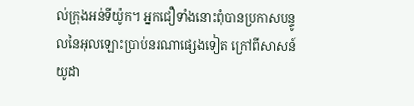ល់ក្រុងអន់ទីយ៉ូក។ អ្នកជឿទាំងនោះពុំបានប្រកាសបន្ទូលនៃអុលឡោះប្រាប់នរណាផ្សេងទៀត ក្រៅពីសាសន៍យូដា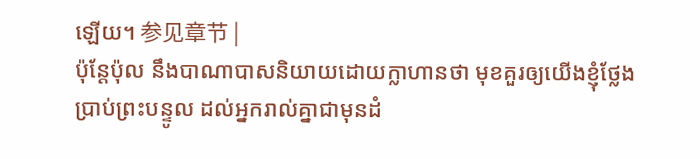ឡើយ។ 参见章节 |
ប៉ុន្តែប៉ុល នឹងបាណាបាសនិយាយដោយក្លាហានថា មុខគួរឲ្យយើងខ្ញុំថ្លែងប្រាប់ព្រះបន្ទូល ដល់អ្នករាល់គ្នាជាមុនដំ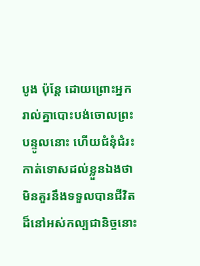បូង ប៉ុន្តែ ដោយព្រោះអ្នករាល់គ្នាបោះបង់ចោលព្រះបន្ទូលនោះ ហើយជំនុំជំរះកាត់ទោសដល់ខ្លួនឯងថា មិនគួរនឹងទទួលបានជីវិតដ៏នៅអស់កល្បជានិច្ចនោះ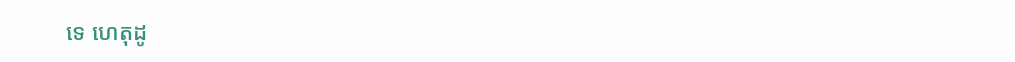ទេ ហេតុដូ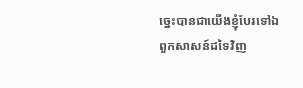ច្នេះបានជាយើងខ្ញុំបែរទៅឯពួកសាសន៍ដទៃវិញ